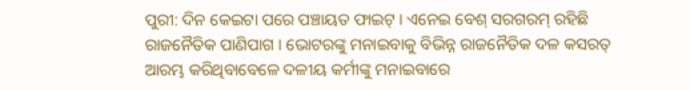ପୁରୀ: ଦିନ କେଇଟା ପରେ ପଞ୍ଚାୟତ ଫାଇଟ୍ । ଏନେଇ ବେଶ୍ ସରଗରମ୍ ରହିଛି ରାଜନୈତିକ ପାଣିପାଗ । ଭୋଟରଙ୍କୁ ମନାଇବାକୁ ବିଭିନ୍ନ ରାଜନୈତିକ ଦଳ କସରତ୍ ଆରମ୍ଭ କରିଥିବାବେଳେ ଦଳୀୟ କର୍ମୀଙ୍କୁ ମନାଇବାରେ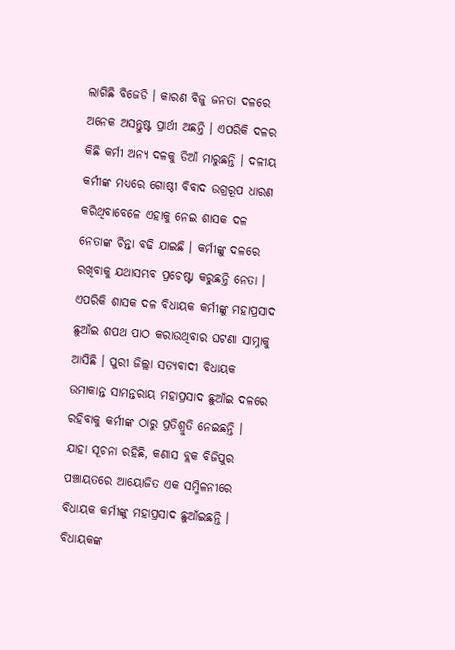ଲାଗିଛି ବିଜେଡି । କାରଣ ବିଜୁ ଜନତା ଦଳରେ ଅନେକ ଅସନ୍ତୁଷ୍ଟ ପ୍ରାର୍ଥୀ ଅଛନ୍ତି । ଏପରିକି ଦଳର କିଛି କର୍ମୀ ଅନ୍ୟ ଦଳକୁ ଡିଆଁ ମାରୁଛନ୍ତି । ଦଳୀୟ କର୍ମୀଙ୍କ ମଧ୍ୟରେ ଗୋଷ୍ଠୀ ବିବାଦ ଉଗ୍ରରୂପ ଧାରଣ କରିଥିବାବେଳେ ଏହାକୁ ନେଇ ଶାସକ ଦଳ ନେତାଙ୍କ ଚିନ୍ତା ବଢି ଯାଇଛି । କର୍ମୀଙ୍କୁ ଦଳରେ ରଖିବାକୁ ଯଥାସମ୍ଭବ ପ୍ରଚେଷ୍ଟା କରୁଛନ୍ତି ନେତା । ଏପରିକି ଶାସକ ଦଳ ବିଧାୟକ କର୍ମୀଙ୍କୁ ମହାପ୍ରସାଦ ଛୁଆଁଇ ଶପଥ ପାଠ କରାଉଥିବାର ଘଟଣା ସାମ୍ନାକୁ ଆସିଛି । ପୁରୀ ଜିଲ୍ଲା ସତ୍ୟବାଦୀ ବିଧାୟକ ଉମାକାନ୍ତ ସାମନ୍ତରାୟ ମହାପ୍ରସାଦ ଛୁଆଁଇ ଦଳରେ ରହିବାକୁ କର୍ମୀଙ୍କ ଠାରୁ ପ୍ରତିଶ୍ରୁତି ନେଇଛନ୍ତି ।
ଯାହା ସୂଚନା ରହିଛି, କଣାସ ବ୍ଲକ ବିଜିପୁର ପଞ୍ଚାୟତରେ ଆୟୋଜିତ ଏକ ସମ୍ମିଳନୀରେ ବିଧାୟକ କର୍ମୀଙ୍କୁ ମହାପ୍ରସାଦ ଛୁଆଁଇଛନ୍ତି । ବିଧାୟକଙ୍କ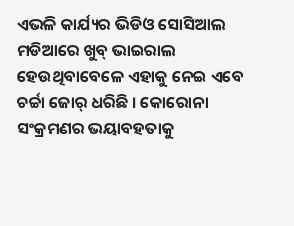ଏଭଳି କାର୍ଯ୍ୟର ଭିଡିଓ ସୋସିଆଲ ମଡିଆରେ ଖୁବ୍ ଭାଇରାଲ ହେଉଥିବାବେଳେ ଏହାକୁ ନେଇ ଏବେ ଚର୍ଚ୍ଚା ଜୋର୍ ଧରିଛି । କୋରୋନା ସଂକ୍ରମଣର ଭୟାବହତାକୁ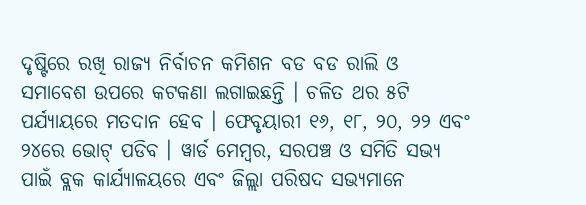ଦୃଷ୍ଟିରେ ରଖି ରାଜ୍ୟ ନିର୍ବାଚନ କମିଶନ ବଡ ବଡ ରାଲି ଓ ସମାବେଶ ଉପରେ କଟକଣା ଲଗାଇଛନ୍ତି । ଚଳିତ ଥର ୫ଟି ପର୍ଯ୍ୟାୟରେ ମତଦାନ ହେବ । ଫେବୃୟାରୀ ୧୬, ୧୮, ୨୦, ୨୨ ଏବଂ ୨୪ରେ ଭୋଟ୍ ପଡିବ । ୱାର୍ଡ ମେମ୍ବର, ସରପଞ୍ଚ ଓ ସମିତି ସଭ୍ୟ ପାଇଁ ବ୍ଲକ କାର୍ଯ୍ୟାଳୟରେ ଏବଂ ଜିଲ୍ଲା ପରିଷଦ ସଭ୍ୟମାନେ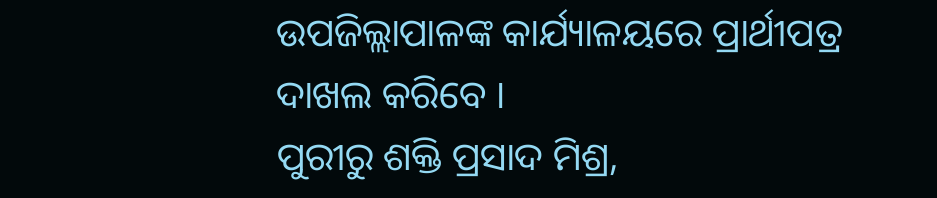ଉପଜିଲ୍ଲାପାଳଙ୍କ କାର୍ଯ୍ୟାଳୟରେ ପ୍ରାର୍ଥୀପତ୍ର ଦାଖଲ କରିବେ ।
ପୁରୀରୁ ଶକ୍ତି ପ୍ରସାଦ ମିଶ୍ର,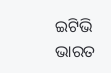ଇଟିଭି ଭାରତ